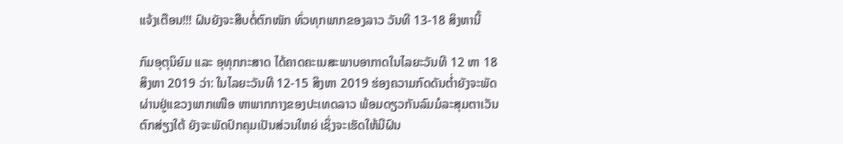ແຈ້ງເຕືອນ!!! ຝົນຍັງຈະສືບຕໍ່ຕົກໜັກ ທົ່ວທຸກພາກຂອງລາວ ວັນທີ 13-18 ສິງຫານີ້

ກົມອຸຕຸນິຍົມ ແລະ ອຸທຸກກະສາດ ໄດ້ຄາດຄະເນສະພາບອາກາດໃນໄລຍະວັນທີ 12 ຫາ 18 ສິງຫາ 2019 ວ່າ: ໃນໄລຍະວັນທີ 12-15 ສິງຫາ 2019 ຮ່ອງຄວາມກົດດັນຕໍ່າຍັງຈະພັດຜ່ານຢູ່ແຂວງພາກເໜືອ ຫາພາກກາງຂອງປະເທດລາວ ພ້ອມດຽວກັນລົມມໍລະສຸມຕາເວັນຕົກສ່ຽງໃຕ້ ຍັງຈະພັດປົກຄຸມເປັນສ່ວນໃຫຍ່ ເຊິ່ງຈະເຮັດໃຫ້ມີຝົນ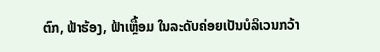ຕົກ, ຟ້າຮ້ອງ, ຟ້າເຫຼື້ອມ ໃນລະດັບຄ່ອຍເປັນບໍລິເວນກວ້າ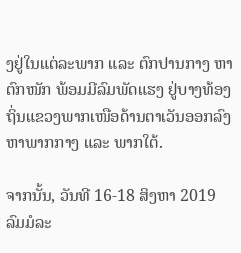ງຢູ່ໃນແຕ່ລະພາກ ແລະ ຕົກປານກາງ ຫາ ຕົກໜັກ ພ້ອມມີລົມພັດແຮງ ຢູ່ບາງທ້ອງຖິ່ນແຂວງພາກເໜືອດ້ານຕາເວັນອອກລົງ ຫາພາກກາງ ແລະ ພາກໃຕ້.

ຈາກນັ້ນ, ວັນທີ 16-18 ສິງຫາ 2019 ລົມມໍລະ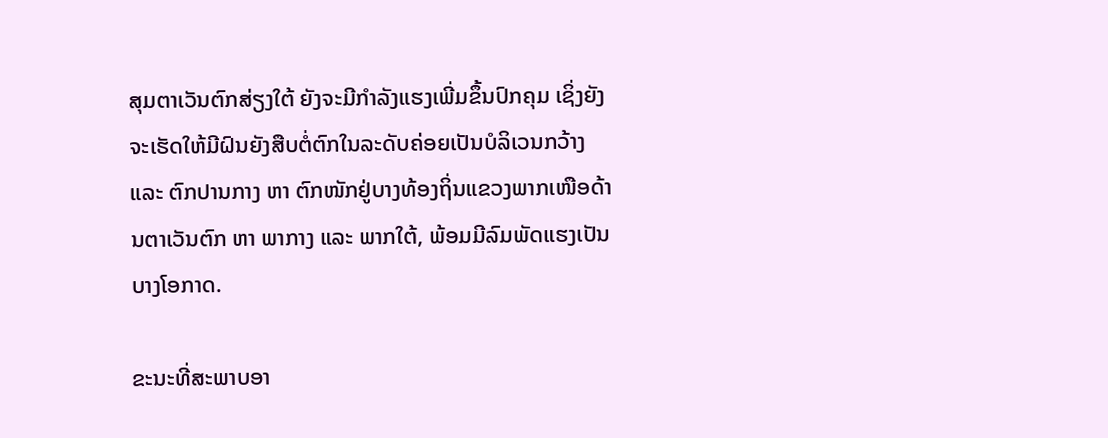ສຸມຕາເວັນຕົກສ່ຽງໃຕ້ ຍັງຈະມີກໍາລັງແຮງເພີ່ມຂຶ້ນປົກຄຸມ ເຊິ່ງຍັງຈະເຮັດໃຫ້ມີຝົນຍັງສືບຕໍ່ຕົກໃນລະດັບຄ່ອຍເປັນບໍລິເວນກວ້າງ ແລະ ຕົກປານກາງ ຫາ ຕົກໜັກຢູ່ບາງທ້ອງຖິ່ນແຂວງພາກເໜືອດ້ານຕາເວັນຕົກ ຫາ ພາກາງ ແລະ ພາກໃຕ້, ພ້ອມມີລົມພັດແຮງເປັນບາງໂອກາດ.

ຂະນະທີ່ສະພາບອາ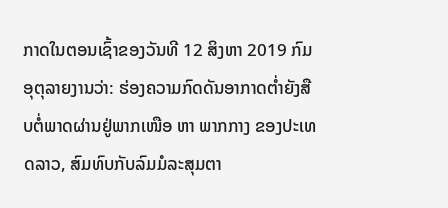ກາດໃນຕອນເຊົ້າຂອງວັນທີ 12 ສິງຫາ 2019 ກົມອຸຕຸລາຍງານວ່າ: ຮ່ອງຄວາມກົດດັນອາກາດຕໍ່າຍັງສືບຕໍ່ພາດຜ່ານຢູ່ພາກເໜືອ ຫາ ພາກກາງ ຂອງປະເທດລາວ, ສົມທົບກັບລົມມໍລະສຸມຕາ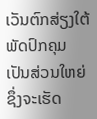ເວັນຕົກສ່ຽງໃຕ້ພັດປົກຄຸມເປັນສ່ວນໃຫຍ່ ຊຶ່ງຈະເຮັດ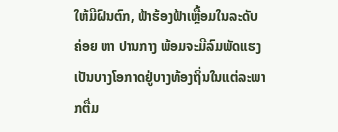ໃຫ້ມີຝົນຕົກ, ຟ້າຮ້ອງຟ້າເຫຼື້ອມໃນລະດັບຄ່ອຍ ຫາ ປານກາງ ພ້ອມຈະມີລົມພັດແຮງເປັນບາງໂອກາດຢູ່ບາງທ້ອງຖິ່ນໃນແຕ່ລະພາກຕື່ມ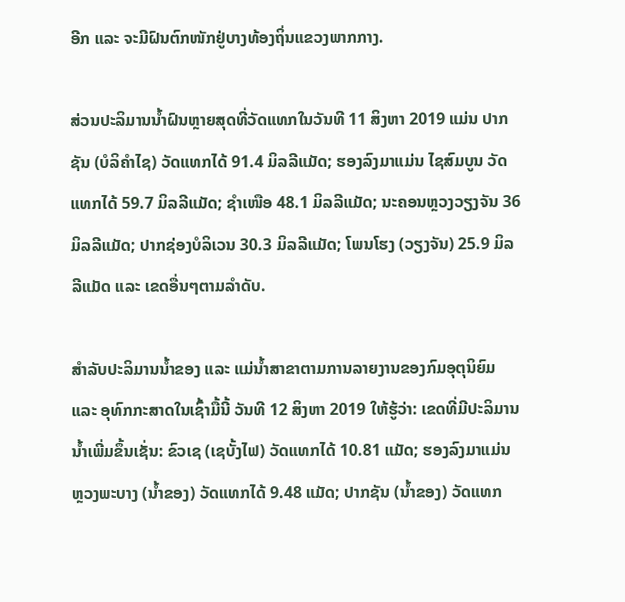ອີກ ແລະ ຈະມີຝົນຕົກໜັກຢູ່ບາງທ້ອງຖິ່ນແຂວງພາກກາງ.

ສ່ວນປະລິມານນໍ້າຝົນຫຼາຍສຸດທີ່ວັດແທກໃນວັນທີ 11 ສິງຫາ 2019 ແມ່ນ ປາກຊັນ (ບໍລິຄຳໄຊ) ວັດແທກໄດ້ 91.4 ມິລລີແມັດ; ຮອງລົງມາແມ່ນ ໄຊສົມບູນ ວັດແທກໄດ້ 59.7 ມິລລີແມັດ; ຊຳເໜືອ 48.1 ມິລລີແມັດ; ນະຄອນຫຼວງວຽງຈັນ 36 ມິລລີແມັດ; ປາກຊ່ອງບໍລິເວນ 30.3 ມິລລີແມັດ; ໂພນໂຮງ (ວຽງຈັນ) 25.9 ມິລລີແມັດ ແລະ ເຂດອື່ນໆຕາມລຳດັບ.

ສຳລັບປະລິມານນໍ້າຂອງ ແລະ ແມ່ນໍ້າສາຂາຕາມການລາຍງານຂອງກົມອຸຕຸນິຍົມ ແລະ ອຸທົກກະສາດໃນເຊົ້າມື້ນີ້ ວັນທີ 12 ສິງຫາ 2019 ໃຫ້ຮູ້ວ່າ: ເຂດທີ່ມີປະລິມານນໍ້າເພີ່ມຂຶ້ນເຊັ່ນ: ຂົວເຊ (ເຊບັ້ງໄຟ) ວັດແທກໄດ້ 10.81 ແມັດ; ຮອງລົງມາແມ່ນ ຫຼວງພະບາງ (ນໍ້າຂອງ) ວັດແທກໄດ້ 9.48 ແມັດ; ປາກຊັນ (ນໍ້າຂອງ) ວັດແທກ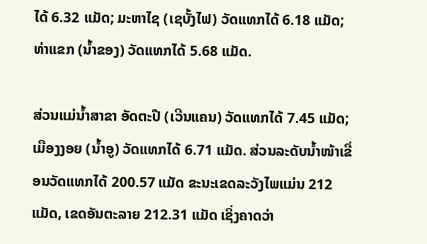ໄດ້ 6.32 ແມັດ; ມະຫາໄຊ (ເຊບັ້ງໄຟ) ວັດແທກໄດ້ 6.18 ແມັດ; ທ່າແຂກ (ນໍ້າຂອງ) ວັດແທກໄດ້ 5.68 ແມັດ.

ສ່ວນແມ່ນໍ້າສາຂາ ອັດຕະປື (ເວີນແຄນ) ວັດແທກໄດ້ 7.45 ແມັດ; ເມືອງງອຍ (ນໍ້າອູ) ວັດແທກໄດ້ 6.71 ແມັດ. ສ່ວນລະດັບນໍ້າໜ້າເຂື່ອນວັດແທກໄດ້ 200.57 ແມັດ ຂະນະເຂດລະວັງໄພແມ່ນ 212 ແມັດ, ເຂດອັນຕະລາຍ 212.31 ແມັດ ເຊິ່ງຄາດວ່າ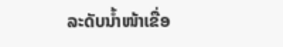ລະດັບນໍ້າໜ້າເຂື່ອ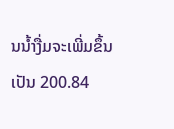ນນໍ້າງື່ມຈະເພີ່ມຂຶ້ນເປັນ 200.84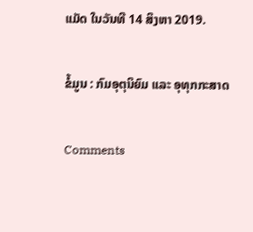ແມັດ ໃນວັນທີ 14 ສິງຫາ 2019.

ຂໍ້ມູນ : ກົມອຸຕຸນິຍົມ ແລະ ອຸທຸກກະສາດ

Comments